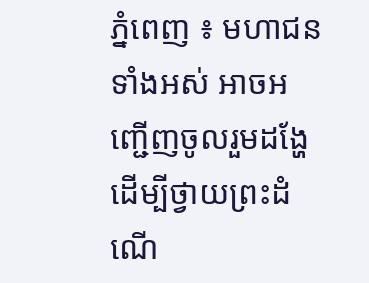ភ្នំពេញ ៖ មហាជនទាំងអស់ អាចអញ្ជើញចូលរួមដង្ហែ ដើម្បីថ្វាយព្រះដំណើ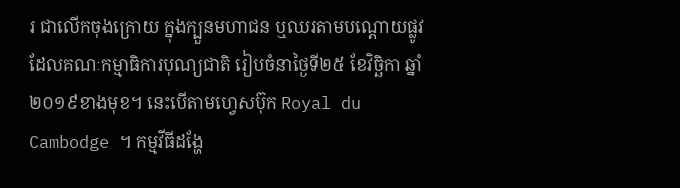រ ជាលើកចុងក្រោយ ក្នុងក្បួនមហាជន ឬឈរតាមបណ្តោយផ្លូវ ដែលគណៈកម្មាធិការបុណ្យជាតិ រៀបចំនាថ្ងៃទី២៥ ខែវិច្ឆិកា ឆ្នាំ២០១៩ខាងមុខ។ នេះបើតាមហ្វេសប៊ុក Royal du Cambodge ។ កម្មវីធីដង្ហែ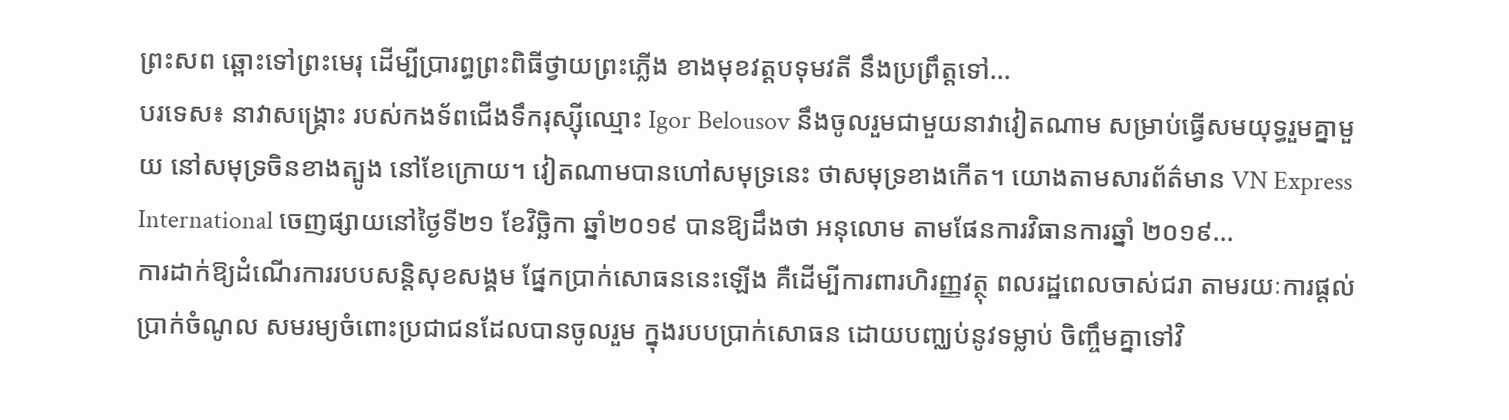ព្រះសព ឆ្ពោះទៅព្រះមេរុ ដើម្បីប្រារព្ធព្រះពិធីថ្វាយព្រះភ្លើង ខាងមុខវត្តបទុមវតី នឹងប្រព្រឹត្តទៅ...
បរទេស៖ នាវាសង្គ្រោះ របស់កងទ័ពជើងទឹករុស្ស៊ីឈ្មោះ Igor Belousov នឹងចូលរួមជាមួយនាវាវៀតណាម សម្រាប់ធ្វើសមយុទ្ធរួមគ្នាមួយ នៅសមុទ្រចិនខាងត្បូង នៅខែក្រោយ។ វៀតណាមបានហៅសមុទ្រនេះ ថាសមុទ្រខាងកើត។ យោងតាមសារព័ត៌មាន VN Express International ចេញផ្សាយនៅថ្ងៃទី២១ ខែវិច្ឆិកា ឆ្នាំ២០១៩ បានឱ្យដឹងថា អនុលោម តាមផែនការវិធានការឆ្នាំ ២០១៩...
ការដាក់ឱ្យដំណើរការរបបសន្តិសុខសង្គម ផ្នែកប្រាក់សោធននេះឡើង គឺដើម្បីការពារហិរញ្ញវត្ថុ ពលរដ្ឋពេលចាស់ជរា តាមរយៈការផ្តល់ប្រាក់ចំណូល សមរម្យចំពោះប្រជាជនដែលបានចូលរួម ក្នុងរបបបា្រក់សោធន ដោយបញ្ឈប់នូវទម្លាប់ ចិញ្ចឹមគ្នាទៅវិ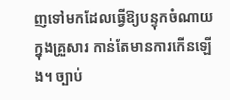ញទៅមកដែលធ្វើឱ្យបន្ទុកចំណាយក្នុងគ្រួសារ កាន់តែមានការកើនឡើង។ ច្បាប់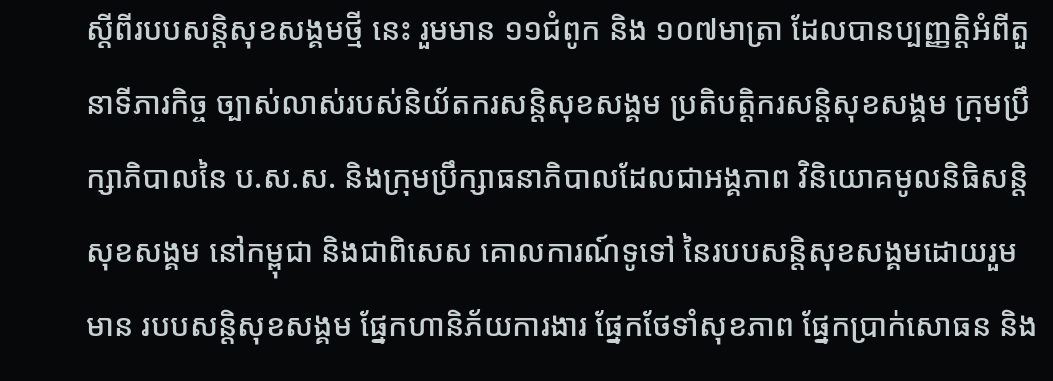ស្តីពីរបបសន្តិសុខសង្គមថ្មី នេះ រួមមាន ១១ជំពូក និង ១០៧មាត្រា ដែលបានប្បញ្ញត្តិអំពីតួនាទីភារកិច្ច ច្បាស់លាស់របស់និយ័តករសន្តិសុខសង្គម ប្រតិបត្តិករសន្តិសុខសង្គម ក្រុមប្រឹក្សាភិបាលនៃ ប.ស.ស. និងក្រុមប្រឹក្សាធនាភិបាលដែលជាអង្គភាព វិនិយោគមូលនិធិសន្តិសុខសង្គម នៅកម្ពុជា និងជាពិសេស គោលការណ៍ទូទៅ នៃរបបសន្តិសុខសង្គមដោយរួមមាន របបសន្តិសុខសង្គម ផ្នែកហានិភ័យការងារ ផ្នែកថែទាំសុខភាព ផ្នែកប្រាក់សោធន និង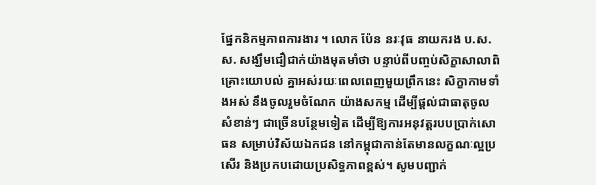ផ្នែកនិកម្មភាពការងារ ។ លោក ប៉ែន នរៈវុធ នាយករង ប.ស.ស. សង្ឃឹមជឿជាក់យ៉ាងមុតមាំថា បន្ទាប់ពីបញ្ចប់សិក្ខាសាលាពិគ្រោះយោបល់ គ្នាអស់រយៈពេលពេញមួយព្រឹកនេះ សិក្ខាកាមទាំងអស់ នឹងចូលរួមចំណែក យ៉ាងសកម្ម ដើម្បីផ្តល់ជាធាតុចូលសំខាន់ៗ ជាច្រើនបន្ថែមទៀត ដើម្បីឱ្យការអនុវត្តរបបប្រាក់សោធន សម្រាប់វិស័យឯកជន នៅកម្ពុជាកាន់តែមានលក្ខណៈល្អប្រសើរ និងប្រកបដោយប្រសិទ្ធភាពខ្ពស់។ សូមបញ្ជាក់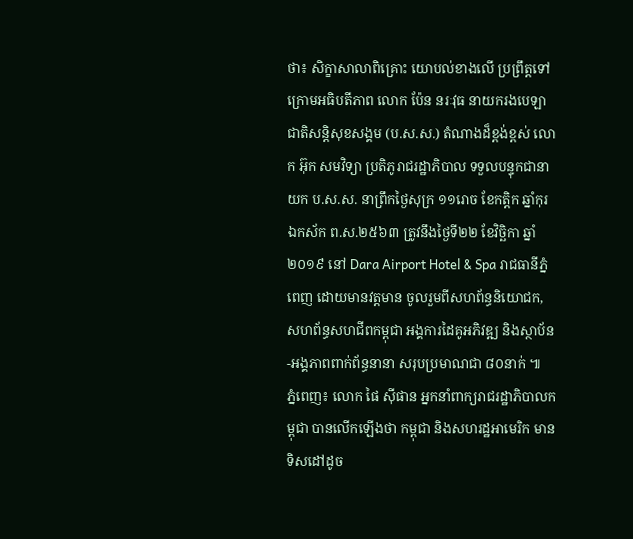ថា៖ សិក្ខាសាលាពិគ្រោះ យោបល់ខាងលើ ប្រព្រឹត្តទៅ ក្រោមអធិបតីភាព លោក ប៉ែន នរៈវុធ នាយករងបេឡាជាតិសន្តិសុខសង្គម (ប.ស.ស.) តំណាងដ៏ខ្ពង់ខ្ពស់ លោក អ៊ុក សមវិទ្យា ប្រតិភូរាជរដ្ឋាភិបាល ទទួលបន្ទុកជានាយក ប.ស.ស. នាព្រឹកថ្ងៃសុក្រ ១១រោច ខែកត្តិក ឆ្នាំកុរ ឯកស័ក ព.ស.២៥៦៣ ត្រូវនឹងថ្ងៃទី២២ ខែវិច្ឆិកា ឆ្នាំ២០១៩ នៅ Dara Airport Hotel & Spa រាជធានីភ្នំពេញ ដោយមានវត្តមាន ចូលរួមពីសហព័ន្ធនិយោជក, សហព័ន្ធសហជីពកម្ពុជា អង្គការដៃគូអភិវឌ្ឍ និងស្ថាប័ន-អង្គភាពពាក់ព័ន្ធនានា សរុបប្រមាណជា ៨០នាក់ ៕
ភ្នំពេញ៖ លោក ផៃ ស៊ីផាន អ្នកនាំពាក្យរាជរដ្ឋាភិបាលកម្ពុជា បានលើកឡើងថា កម្ពុជា និងសហរដ្ឋអាមេរិក មានទិសដៅដូច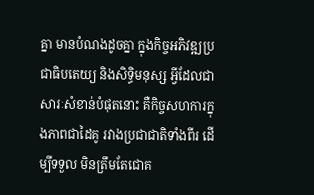គ្នា មានបំណងដូចគ្នា ក្នុងកិច្ចអភិវឌ្ឍប្រជាធិបតេយ្យ និងសិទ្ធិមនុស្ស អ្វីដែលជាសារៈសំខាន់បំផុតនោះ គឺកិច្ចសហការក្នុងភាពជាដៃគូ រវាងប្រជាជាតិទាំងពីរ ដើម្បីទទួល មិនត្រឹមតែជោគ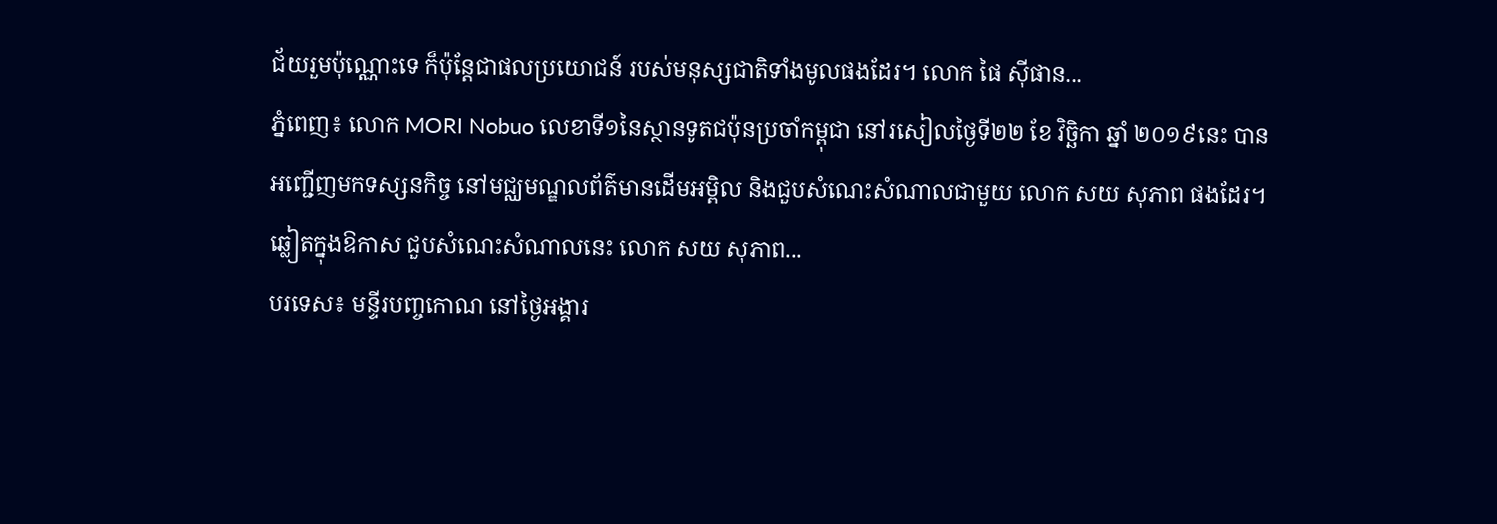ជ័យរួមប៉ុណ្ណោះទេ ក៏ប៉ុន្តែជាផលប្រយោជន៍ របស់មនុស្សជាតិទាំងមូលផងដែរ។ លោក ផៃ ស៊ីផាន...
ភ្នំពេញ៖ លោក MORI Nobuo លេខាទី១នៃស្ថានទូតជប៉ុនប្រចាំកម្ពុជា នៅរសៀលថ្ងៃទី២២ ខែ វិច្ឆិកា ឆ្នាំ ២០១៩នេះ បានអញ្ជើញមកទស្សនកិច្ច នៅមជ្ឈមណ្ឌលព័ត៌មានដើមអម្ពិល និងជួបសំណេះសំណាលជាមួយ លោក សយ សុភាព ផងដែរ។ ឆ្លៀតក្នុងឱកាស ជួបសំណេះសំណាលនេះ លោក សយ សុភាព...
បរទេស៖ មន្ទីរបញ្ចកោណ នៅថ្ងៃអង្គារ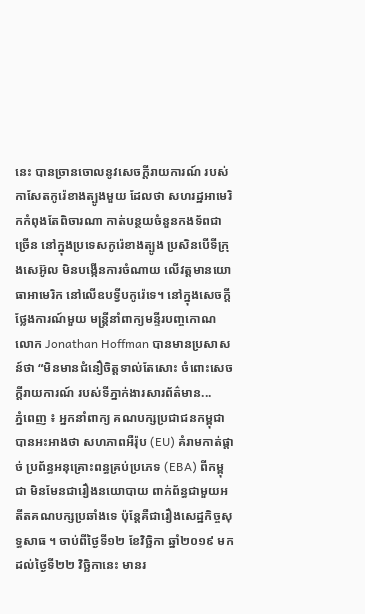នេះ បានច្រានចោលនូវសេចក្តីរាយការណ៍ របស់កាសែតកូរ៉េខាងត្បូងមួយ ដែលថា សហរដ្ឋអាមេរិកកំពុងតែពិចារណា កាត់បន្ថយចំនួនកងទ័ពជាច្រើន នៅក្នុងប្រទេសកូរ៉េខាងត្បូង ប្រសិនបើទីក្រុងសេអ៊ូល មិនបង្កើនការចំណាយ លើវត្តមានយោធាអាមេរិក នៅលើឧបទ្វីបកូរ៉េទេ។ នៅក្នុងសេចក្តីថ្លែងការណ៍មួយ មន្ត្រីនាំពាក្យមន្ទីរបញ្ចកោណ លោក Jonathan Hoffman បានមានប្រសាសន៍ថា “មិនមានជំនឿចិត្តទាល់តែសោះ ចំពោះសេចក្តីរាយការណ៍ របស់ទីភ្នាក់ងារសារព័ត៌មាន...
ភ្នំពេញ ៖ អ្នកនាំពាក្យ គណបក្សប្រជាជនកម្ពុជាបានអះអាងថា សហភាពអឺរ៉ុប (EU) គំរាមកាត់ផ្តាច់ ប្រព័ន្ធអនុគ្រោះពន្ធគ្រប់ប្រភេទ (EBA) ពីកម្ពុជា មិនមែនជារឿងនយោបាយ ពាក់ព័ន្ធជាមួយអតីតគណបក្សប្រឆាំងទេ ប៉ុន្តែគឺជារឿងសេដ្ឋកិច្ចសុទ្ធសាធ ។ ចាប់ពីថ្ងៃទី១២ ខែវិច្ឆិកា ឆ្នាំ២០១៩ មកដល់ថ្ងៃទី២២ វិច្ឆិកានេះ មានរ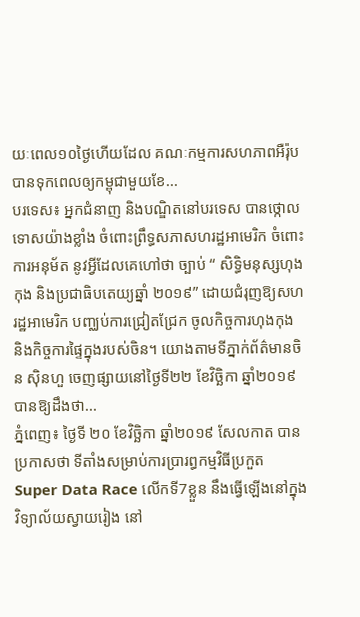យៈពេល១០ថ្ងៃហើយដែល គណៈកម្មការសហភាពអឺរ៉ុប បានទុកពេលឲ្យកម្ពុជាមួយខែ...
បរទេស៖ អ្នកជំនាញ និងបណ្ឌិតនៅបរទេស បានថ្កោលទោសយ៉ាងខ្លាំង ចំពោះព្រឹទ្ធសភាសហរដ្ឋអាមេរិក ចំពោះការអនុម័ត នូវអ្វីដែលគេហៅថា ច្បាប់ “ សិទ្ធិមនុស្សហុងកុង និងប្រជាធិបតេយ្យឆ្នាំ ២០១៩” ដោយជំរុញឱ្យសហរដ្ឋអាមេរិក បញ្ឈប់ការជ្រៀតជ្រែក ចូលកិច្ចការហុងកុង និងកិច្ចការផ្ទៃក្នុងរបស់ចិន។ យោងតាមទីភ្នាក់ព័ត៌មានចិន ស៊ិនហួ ចេញផ្សាយនៅថ្ងៃទី២២ ខែវិច្ឆិកា ឆ្នាំ២០១៩ បានឱ្យដឹងថា...
ភ្នំពេញ៖ ថ្ងៃទី ២០ ខែវិច្ឆិកា ឆ្នាំ២០១៩ សែលកាត បានប្រកាសថា ទីតាំងសម្រាប់ការប្រារព្ធកម្មវិធីប្រកួត Super Data Race លើកទី7ខ្លួន នឹងធ្វើឡើងនៅក្នុង វិទ្យាល័យស្វាយរៀង នៅ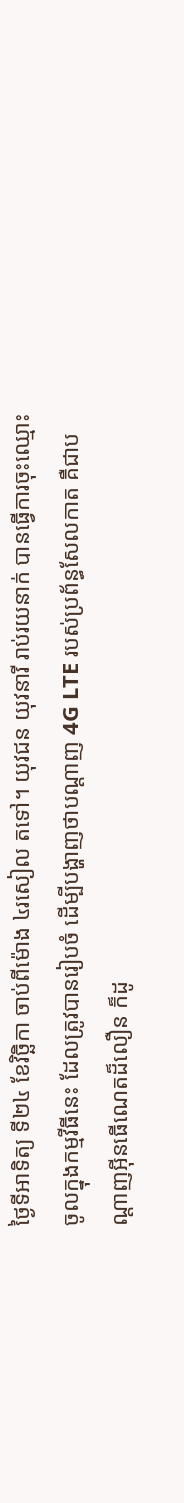ថ្ងៃទីអាទិត្យ ទី២៤ ខែវិច្ឆិកា ចាប់ពីម៉ោង ៤រសៀល តទៅ។ យុវជន យុវនារី រាប់រយនាក់ បានធ្វើការចុះឈ្មោះ ចូលក្នុងកម្មវីធីនេះ ដែលត្រូវបានរៀបចំ ដើម្បីបង្ហាញថាបណ្តាញ 4G LTE របស់ប្រព័ន្ធសែលកាត គឺជាបណ្តាញអ៊ីនធើណេតដ៏លឿន ក៏ដូ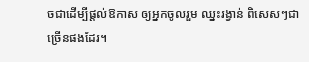ចជាដើម្បីផ្តល់ឱកាស ឲ្យអ្នកចូលរួម ឈ្នះរង្វាន់ ពិសេសៗជាច្រើនផងដែរ។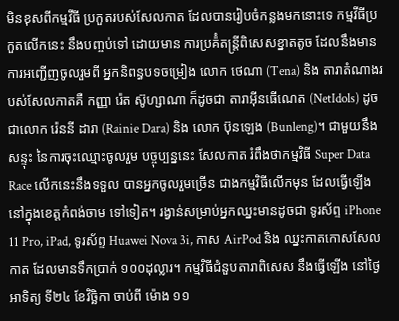មិនខុសពីកម្មវីធី ប្រកួតរបស់សែលកាត ដែលបានរៀបចំកន្លងមកនោះទេ កម្មវីធីប្រកួតលើកនេះ នឹងបញ្ចប់ទៅ ដោយមាន ការប្រគ៉ំតន្ត្រីពិសេសខ្នាតតូច ដែលនឹងមានការអញ្ជើញចូលរួមពី អ្នកនិពន្ធបទចម្រៀង លោក ថេណា (Tena) និង តារាតំណាងរបស់សែលកាតគឺ កញ្ញា រ៉េត ស៊ូហ្សាណា ក៏ដូចជា តារាអ៊ីនធើណេត (NetIdols) ដូចជាលោក រ៉េននី ដារា (Rainie Dara) និង លោក ប៊ុនឡេង (Bunleng)។ ជាមួយនឹងសន្ទុះ នៃការចុះឈ្មោះចូលរួម បច្ចុប្បន្ននេះ សែលកាត រំពឹងថាកម្មវិធី Super Data Race លើកនេះនឹងទទួល បានអ្នកចូលរួមច្រើន ជាងកម្មវិធីលើកមុន ដែលធ្វើឡើង នៅក្នុងខេត្តកំពង់ចាម ទៅទៀត។ រង្វាន់សម្រាប់អ្នកឈ្នះមានដូចជា ទូរស័ព្ទ iPhone 11 Pro, iPad, ទូរស័ព្ទ Huawei Nova 3i, កាស AirPod និង ឈ្នះកាតកោសសែលកាត ដែលមានទឹកប្រាក់ ១០០ដុល្លារ។ កម្មវិធីជំនួបតារាពិសេស នឹងធ្វើឡើង នៅថ្ងៃអាទិត្យ ទី២៤ ខែវិច្ឆិកា ចាប់ពី ម៉ោង ១១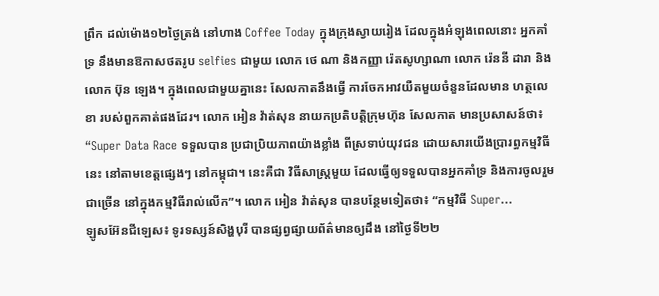ព្រឹក ដល់ម៉ោង១២ថ្ងៃត្រង់ នៅហាង Coffee Today ក្នុងក្រុងស្វាយរៀង ដែលក្នុងអំឡុងពេលនោះ អ្នកគាំទ្រ នឹងមានឱកាសថតរូប selfies ជាមួយ លោក ថេ ណា និងកញ្ញា រ៉េតសូហ្សាណា លោក រ៉េននី ដារា និង លោក ប៊ុន ឡេង។ ក្នុងពេលជាមួយគ្នានេះ សែលកាតនឹងធ្វើ ការចែកអាវយឺតមួយចំនួនដែលមាន ហត្ថលេខា របស់ពួកគាត់ផងដែរ។ លោក អៀន វ៉ាត់សុន នាយកប្រតិបត្តិក្រុមហ៊ុន សែលកាត មានប្រសាសន៍ថា៖ “Super Data Race ទទួលបាន ប្រជាប្រិយភាពយ៉ាងខ្លាំង ពីស្រទាប់យុវជន ដោយសារយើងប្រារព្ធកម្មវិធីនេះ នៅតាមខេត្តផ្សេងៗ នៅកម្ពុជា។ នេះគឺជា វិធីសាស្រ្តមួយ ដែលធ្វើឲ្យទទួលបានអ្នកគាំទ្រ និងការចូលរួមជាច្រើន នៅក្នុងកម្មវិធីរាល់លើក”។ លោក អៀន វ៉ាត់សុន បានបន្ថែមទៀតថា៖ “កម្មវិធី Super...
ឡូសអ៊ែនជីឡេស៖ ទូរទស្សន៍សិង្ហបុរី បានផ្សព្វផ្សាយព័ត៌មានឲ្យដឹង នៅថ្ងៃទី២២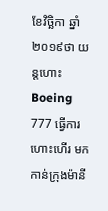ខែវិច្ឆិកា ឆ្នាំ ២០១៩ថា យន្តហោះ Boeing 777 ធ្វើការហោះហើរ មកកាន់ក្រុងម៉ានី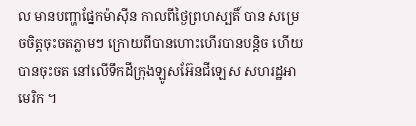ល មានបញ្ហាផ្នែកម៉ាស៊ីន កាលពីថ្ងៃព្រហស្បតិ៍ បាន សម្រេចចិត្តចុះចតភ្លាមៗ ក្រោយពីបានហោះហើរបានបន្តិច ហើយបានចុះចត នៅលើទឹកដីក្រុងឡូសអ៊ែនជីឡេស សហរដ្ឋអាមេរិក ។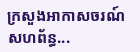ក្រសួងអាកាសចរណ៍សហព័ន្ធ...